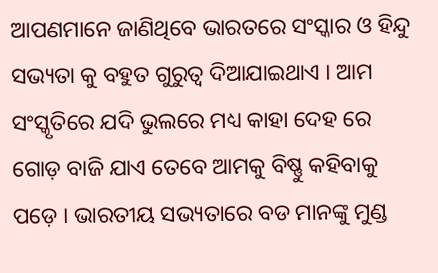ଆପଣମାନେ ଜାଣିଥିବେ ଭାରତରେ ସଂସ୍କାର ଓ ହିନ୍ଦୁ ସଭ୍ୟତା କୁ ବହୁତ ଗୁରୁତ୍ୱ ଦିଆଯାଇଥାଏ । ଆମ ସଂସ୍କୃତିରେ ଯଦି ଭୁଲରେ ମଧ୍ୟ କାହା ଦେହ ରେ ଗୋଡ଼ ବାଜି ଯାଏ ତେବେ ଆମକୁ ବିଷ୍ଣୁ କହିବାକୁ ପଡ଼େ । ଭାରତୀୟ ସଭ୍ୟତାରେ ବଡ ମାନଙ୍କୁ ମୁଣ୍ଡ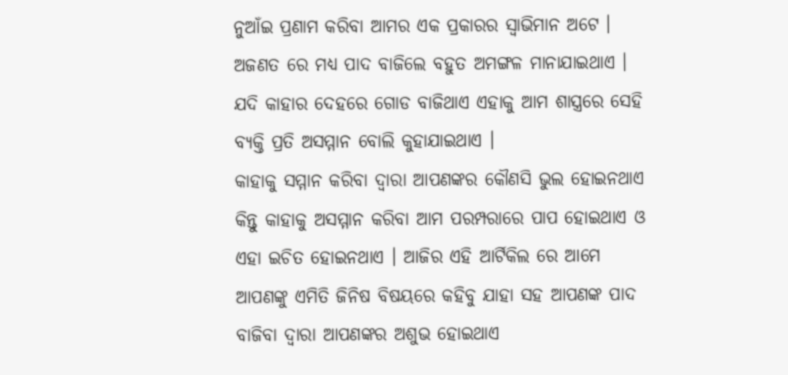ନୁଆଁଇ ପ୍ରଣାମ କରିବା ଆମର ଏକ ପ୍ରକାରର ସ୍ୱାଭିମାନ ଅଟେ । ଅଜଣତ ରେ ମଧ୍ୟ ପାଦ ବାଜିଲେ ବହୁତ ଅମଙ୍ଗଳ ମାନାଯାଇଥାଏ । ଯଦି କାହାର ଦେହରେ ଗୋଡ ବାଜିଥାଏ ଏହାକୁ ଆମ ଶାସ୍ତ୍ରରେ ସେହି ବ୍ୟକ୍ତି ପ୍ରତି ଅସମ୍ମାନ ବୋଲି କୁହାଯାଇଥାଏ ।
କାହାକୁ ସମ୍ମାନ କରିବା ଦ୍ୱାରା ଆପଣଙ୍କର କୌଣସି ଭୁଲ ହୋଇନଥାଏ କିନ୍ତୁ କାହାକୁ ଅସମ୍ମାନ କରିବା ଆମ ପରମ୍ପରାରେ ପାପ ହୋଇଥାଏ ଓ ଏହା ଇଚିତ ହୋଇନଥାଏ । ଆଜିର ଏହି ଆର୍ଟିକିଲ ରେ ଆମେ ଆପଣଙ୍କୁ ଏମିତି ଜିନିଷ ବିଷୟରେ କହିବୁ ଯାହା ସହ ଆପଣଙ୍କ ପାଦ ବାଜିବା ଦ୍ୱାରା ଆପଣଙ୍କର ଅଶୁଭ ହୋଇଥାଏ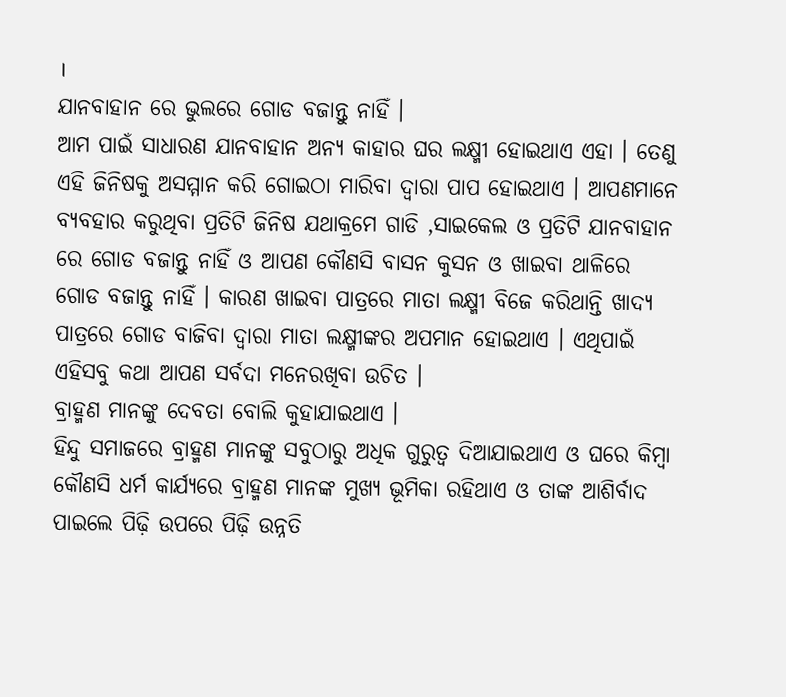।
ଯାନବାହାନ ରେ ଭୁଲରେ ଗୋଡ ବଜାନ୍ତୁ ନାହିଁ ।
ଆମ ପାଇଁ ସାଧାରଣ ଯାନବାହାନ ଅନ୍ୟ କାହାର ଘର ଲକ୍ଷ୍ମୀ ହୋଇଥାଏ ଏହା । ତେଣୁ ଏହି ଜିନିଷକୁ ଅସମ୍ମାନ କରି ଗୋଇଠା ମାରିବା ଦ୍ୱାରା ପାପ ହୋଇଥାଏ । ଆପଣମାନେ ବ୍ୟବହାର କରୁଥିବା ପ୍ରତିଟି ଜିନିଷ ଯଥାକ୍ରମେ ଗାଡି ,ସାଇକେଲ ଓ ପ୍ରତିଟି ଯାନବାହାନ ରେ ଗୋଡ ବଜାନ୍ତୁ ନାହିଁ ଓ ଆପଣ କୌଣସି ବାସନ କୁସନ ଓ ଖାଇବା ଥାଳିରେ ଗୋଡ ବଜାନ୍ତୁ ନାହିଁ । କାରଣ ଖାଇବା ପାତ୍ରରେ ମାତା ଲକ୍ଷ୍ମୀ ବିଜେ କରିଥାନ୍ତି ଖାଦ୍ୟ ପାତ୍ରରେ ଗୋଡ ବାଜିବା ଦ୍ୱାରା ମାତା ଲକ୍ଷ୍ମୀଙ୍କର ଅପମାନ ହୋଇଥାଏ । ଏଥିପାଇଁ ଏହିସବୁ କଥା ଆପଣ ସର୍ବଦା ମନେରଖିବା ଉଚିତ ।
ବ୍ରାହ୍ମଣ ମାନଙ୍କୁ ଦେବତା ବୋଲି କୁହାଯାଇଥାଏ ।
ହିନ୍ଦୁ ସମାଜରେ ବ୍ରାହ୍ମଣ ମାନଙ୍କୁ ସବୁଠାରୁ ଅଧିକ ଗୁରୁତ୍ୱ ଦିଆଯାଇଥାଏ ଓ ଘରେ କିମ୍ବା କୌଣସି ଧର୍ମ କାର୍ଯ୍ୟରେ ବ୍ରାହ୍ମଣ ମାନଙ୍କ ମୁଖ୍ୟ ଭୂମିକା ରହିଥାଏ ଓ ତାଙ୍କ ଆଶିର୍ବାଦ ପାଇଲେ ପିଢ଼ି ଉପରେ ପିଢ଼ି ଉନ୍ନତି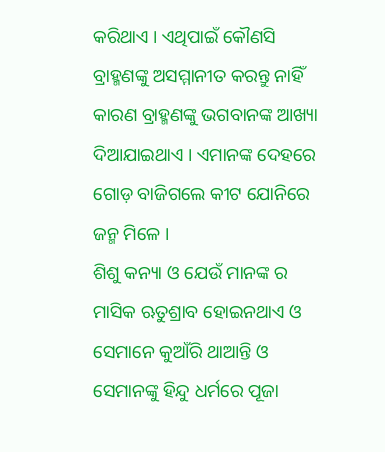କରିଥାଏ । ଏଥିପାଇଁ କୌଣସି ବ୍ରାହ୍ମଣଙ୍କୁ ଅସମ୍ମାନୀତ କରନ୍ତୁ ନାହିଁ କାରଣ ବ୍ରାହ୍ମଣଙ୍କୁ ଭଗବାନଙ୍କ ଆଖ୍ୟା ଦିଆଯାଇଥାଏ । ଏମାନଙ୍କ ଦେହରେ ଗୋଡ଼ ବାଜିଗଲେ କୀଟ ଯୋନିରେ ଜନ୍ମ ମିଳେ ।
ଶିଶୁ କନ୍ୟା ଓ ଯେଉଁ ମାନଙ୍କ ର ମାସିକ ଋତୁଶ୍ରାବ ହୋଇନଥାଏ ଓ ସେମାନେ କୁଆଁରି ଥାଆନ୍ତି ଓ ସେମାନଙ୍କୁ ହିନ୍ଦୁ ଧର୍ମରେ ପୂଜା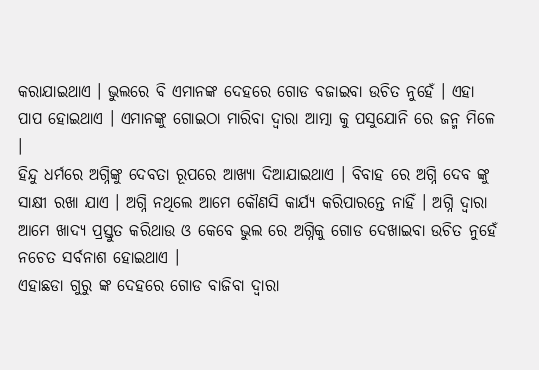କରାଯାଇଥାଏ । ଭୁଲରେ ବି ଏମାନଙ୍କ ଦେହରେ ଗୋଡ ବଜାଇବା ଉଚିତ ନୁହେଁ । ଏହା ପାପ ହୋଇଥାଏ । ଏମାନଙ୍କୁ ଗୋଇଠା ମାରିବା ଦ୍ୱାରା ଆତ୍ମା କୁ ପସୁଯୋନି ରେ ଜନ୍ମ ମିଳେ ।
ହିନ୍ଦୁ ଧର୍ମରେ ଅଗ୍ନିଙ୍କୁ ଦେବତା ରୂପରେ ଆଖ୍ୟା ଦିଆଯାଇଥାଏ । ବିବାହ ରେ ଅଗ୍ନି ଦେବ ଙ୍କୁ ସାକ୍ଷୀ ରଖା ଯାଏ । ଅଗ୍ନି ନଥିଲେ ଆମେ କୌଣସି କାର୍ଯ୍ୟ କରିପାରନ୍ତେ ନାହିଁ । ଅଗ୍ନି ଦ୍ୱାରା ଆମେ ଖାଦ୍ୟ ପ୍ରସ୍ତୁତ କରିଥାଉ ଓ କେବେ ଭୁଲ ରେ ଅଗ୍ନିକୁ ଗୋଡ ଦେଖାଇବା ଉଚିତ ନୁହେଁ ନଚେତ ସର୍ବନାଶ ହୋଇଥାଏ ।
ଏହାଛଡା ଗୁରୁ ଙ୍କ ଦେହରେ ଗୋଡ ବାଜିବା ଦ୍ୱାରା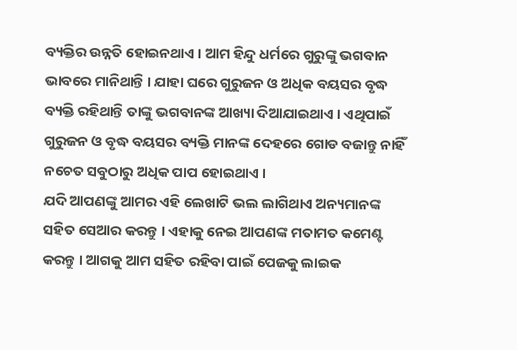ବ୍ୟକ୍ତିର ଉନ୍ନତି ହୋଇନଥାଏ । ଆମ ହିନ୍ଦୁ ଧର୍ମରେ ଗୁରୁଙ୍କୁ ଭଗବାନ ଭାବରେ ମାନିଥାନ୍ତି । ଯାହା ଘରେ ଗୁରୁଜନ ଓ ଅଧିକ ବୟସର ବୃଦ୍ଧ ବ୍ୟକ୍ତି ରହିଥାନ୍ତି ତାଙ୍କୁ ଭଗବାନଙ୍କ ଆଖ୍ୟା ଦିଆଯାଇଥାଏ । ଏଥିପାଇଁ ଗୁରୁଜନ ଓ ବୃଦ୍ଧ ବୟସର ବ୍ୟକ୍ତି ମାନଙ୍କ ଦେହରେ ଗୋଡ ବଜାନ୍ତୁ ନାହିଁ ନଚେତ ସବୁଠାରୁ ଅଧିକ ପାପ ହୋଇଥାଏ ।
ଯଦି ଆପଣଙ୍କୁ ଆମର ଏହି ଲେଖାଟି ଭଲ ଲାଗିଥାଏ ଅନ୍ୟମାନଙ୍କ ସହିତ ସେଆର କରନ୍ତୁ । ଏହାକୁ ନେଇ ଆପଣଙ୍କ ମତାମତ କମେଣ୍ଟ କରନ୍ତୁ । ଆଗକୁ ଆମ ସହିତ ରହିବା ପାଇଁ ପେଜକୁ ଲାଇକ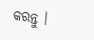କରନ୍ତୁ ।